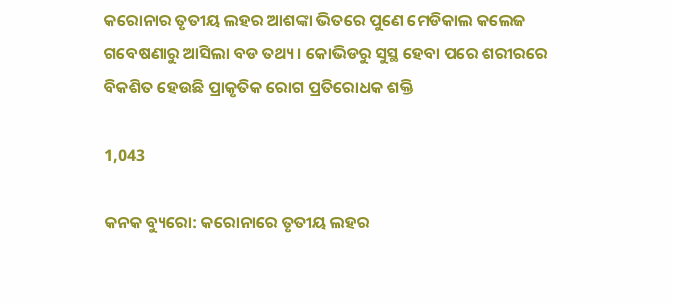କରୋନାର ତୃତୀୟ ଲହର ଆଶଙ୍କା ଭିତରେ ପୁଣେ ମେଡିକାଲ କଲେଜ ଗବେଷଣାରୁ ଆସିଲା ବଡ ତଥ୍ୟ । କୋଭିଡରୁ ସୁସ୍ଥ ହେବା ପରେ ଶରୀରରେ ବିକଶିତ ହେଉଛି ପ୍ରାକୃତିକ ରୋଗ ପ୍ରତିରୋଧକ ଶକ୍ତି

1,043

କନକ ବ୍ୟୁରୋ: କରୋନାରେ ତୃତୀୟ ଲହର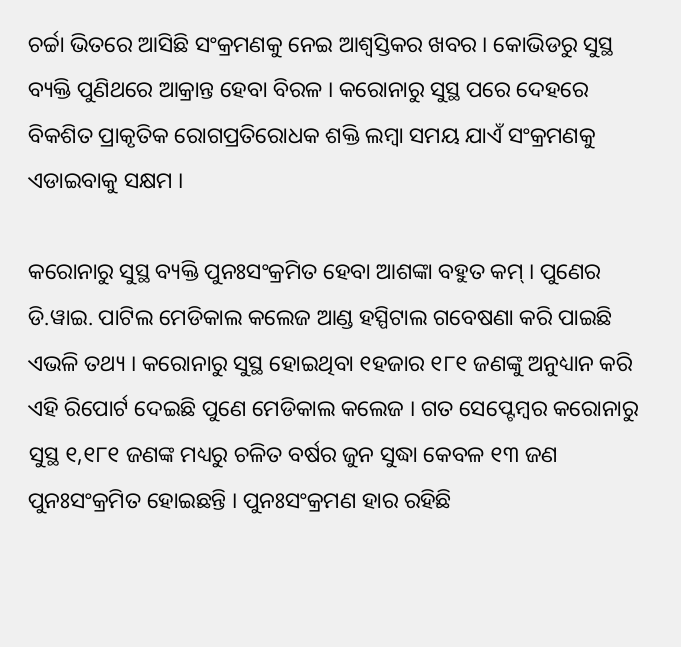ଚର୍ଚ୍ଚା ଭିତରେ ଆସିଛି ସଂକ୍ରମଣକୁ ନେଇ ଆଶ୍ୱସ୍ତିକର ଖବର । କୋଭିଡରୁ ସୁସ୍ଥ ବ୍ୟକ୍ତି ପୁଣିଥରେ ଆକ୍ରାନ୍ତ ହେବା ବିରଳ । କରୋନାରୁ ସୁସ୍ଥ ପରେ ଦେହରେ ବିକଶିତ ପ୍ରାକୃତିକ ରୋଗପ୍ରତିରୋଧକ ଶକ୍ତି ଲମ୍ବା ସମୟ ଯାଏଁ ସଂକ୍ରମଣକୁ ଏଡାଇବାକୁ ସକ୍ଷମ ।

କରୋନାରୁ ସୁସ୍ଥ ବ୍ୟକ୍ତି ପୁନଃସଂକ୍ରମିତ ହେବା ଆଶଙ୍କା ବହୁତ କମ୍ । ପୁଣେର ଡି.ୱାଇ. ପାଟିଲ ମେଡିକାଲ କଲେଜ ଆଣ୍ଡ ହସ୍ପିଟାଲ ଗବେଷଣା କରି ପାଇଛି ଏଭଳି ତଥ୍ୟ । କରୋନାରୁ ସୁସ୍ଥ ହୋଇଥିବା ୧ହଜାର ୧୮୧ ଜଣଙ୍କୁ ଅନୁଧ୍ୟାନ କରି ଏହି ରିପୋର୍ଟ ଦେଇଛି ପୁଣେ ମେଡିକାଲ କଲେଜ । ଗତ ସେପ୍ଟେମ୍ବର କରୋନାରୁ ସୁସ୍ଥ ୧,୧୮୧ ଜଣଙ୍କ ମଧ୍ୟରୁ ଚଳିତ ବର୍ଷର ଜୁନ ସୁଦ୍ଧା କେବଳ ୧୩ ଜଣ ପୁନଃସଂକ୍ରମିତ ହୋଇଛନ୍ତି । ପୁନଃସଂକ୍ରମଣ ହାର ରହିଛି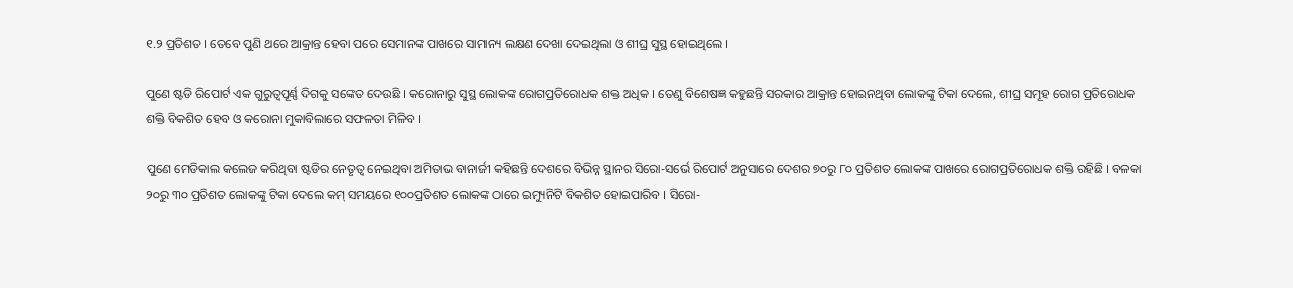୧.୨ ପ୍ରତିଶତ । ତେବେ ପୁଣି ଥରେ ଆକ୍ରାନ୍ତ ହେବା ପରେ ସେମାନଙ୍କ ପାଖରେ ସାମାନ୍ୟ ଲକ୍ଷଣ ଦେଖା ଦେଇଥିଲା ଓ ଶୀଘ୍ର ସୁସ୍ଥ ହୋଇଥିଲେ ।

ପୁଣେ ଷ୍ଟଡି ରିପୋର୍ଟ ଏକ ଗୁରୁତ୍ୱପୂର୍ଣ୍ଣ ଦିଗକୁ ସଙ୍କେତ ଦେଉଛି । କରୋନାରୁ ସୁସ୍ଥ ଲୋକଙ୍କ ରୋଗପ୍ରତିରୋଧକ ଶକ୍ତ ଅଧିକ । ତେଣୁ ବିଶେଷଜ୍ଞ କହୁଛନ୍ତି ସରକାର ଆକ୍ରାନ୍ତ ହୋଇନଥିବା ଲୋକଙ୍କୁ ଟିକା ଦେଲେ, ଶୀଘ୍ର ସମୂହ ରୋଗ ପ୍ରତିରୋଧକ ଶକ୍ତି ବିକଶିତ ହେବ ଓ କରୋନା ମୁକାବିଲାରେ ସଫଳତା ମିଳିବ ।

ପୁଣେ ମେଡିକାଲ କଲେଜ କରିଥିବା ଷ୍ଟଡିର ନେତୃତ୍ୱ ନେଇଥିବା ଅମିତାଭ ବାନାର୍ଜୀ କହିଛନ୍ତି ଦେଶରେ ବିଭିନ୍ନ ସ୍ଥାନର ସିରୋ-ସର୍ଭେ ରିପୋର୍ଟ ଅନୁସାରେ ଦେଶର ୭୦ରୁ ୮୦ ପ୍ରତିଶତ ଲୋକଙ୍କ ପାଖରେ ରୋଗପ୍ରତିରୋଧକ ଶକ୍ତି ରହିଛି । ବଳକା ୨୦ରୁ ୩୦ ପ୍ରତିଶତ ଲୋକଙ୍କୁ ଟିକା ଦେଲେ କମ୍ ସମୟରେ ୧୦୦ପ୍ରତିଶତ ଲୋକଙ୍କ ଠାରେ ଇମ୍ୟୁନିଟି ବିକଶିତ ହୋଇପାରିବ । ସିରୋ-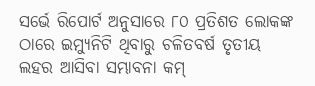ସର୍ଭେ ରିପୋର୍ଟ ଅନୁସାରେ ୮୦ ପ୍ରତିଶତ ଲୋକଙ୍କ ଠାରେ ଇମ୍ୟୁନିଟି ଥିବାରୁ ଚଳିତବର୍ଷ ତୃତୀୟ ଲହର ଆସିବା ସମ୍ଭାବନା କମ୍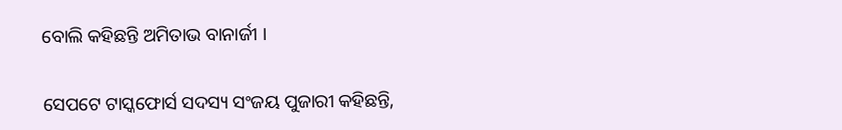ବୋଲି କହିଛନ୍ତି ଅମିତାଭ ବାନାର୍ଜୀ ।

ସେପଟେ ଟାସ୍କଫୋର୍ସ ସଦସ୍ୟ ସଂଜୟ ପୁଜାରୀ କହିଛନ୍ତି,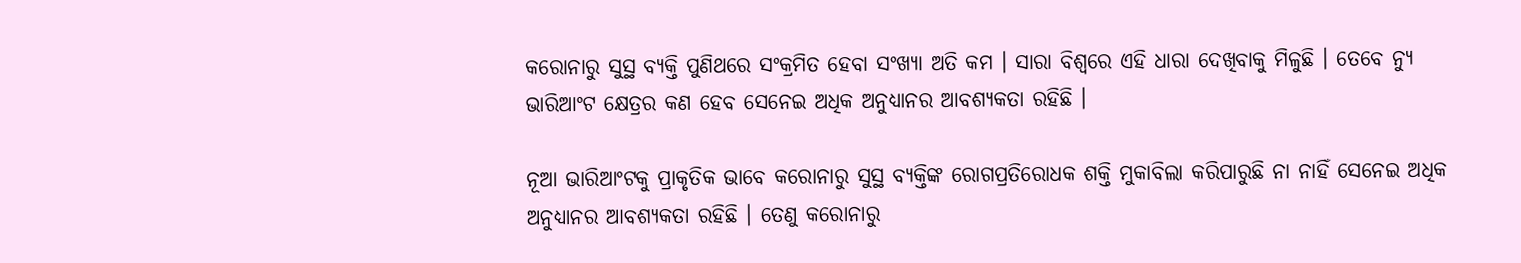କରୋନାରୁ ସୁସ୍ଥ ବ୍ୟକ୍ତି ପୁଣିଥରେ ସଂକ୍ରମିତ ହେବା ସଂଖ୍ୟା ଅତି କମ । ସାରା ବିଶ୍ୱରେ ଏହି ଧାରା ଦେଖିବାକୁ ମିଳୁଛି । ତେବେ ନ୍ୟୁ ଭାରିଆଂଟ କ୍ଷେତ୍ରର କଣ ହେବ ସେନେଇ ଅଧିକ ଅନୁଧ୍ୟାନର ଆବଶ୍ୟକତା ରହିଛି ।

ନୂଆ ଭାରିଆଂଟକୁ ପ୍ରାକୃତିକ ଭାବେ କରୋନାରୁ ସୁସ୍ଥ ବ୍ୟକ୍ତିଙ୍କ ରୋଗପ୍ରତିରୋଧକ ଶକ୍ତି ମୁକାବିଲା କରିପାରୁଛି ନା ନାହିଁ ସେନେଇ ଅଧିକ ଅନୁଧ୍ୟାନର ଆବଶ୍ୟକତା ରହିଛି । ତେଣୁ କରୋନାରୁ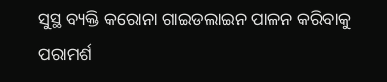ସୁସ୍ଥ ବ୍ୟକ୍ତି କରୋନା ଗାଇଡଲାଇନ ପାଳନ କରିବାକୁ ପରାମର୍ଶ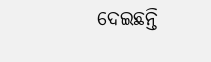ଦେଇଛନ୍ତି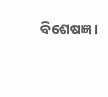ବିଶେଷଜ୍ଞ ।